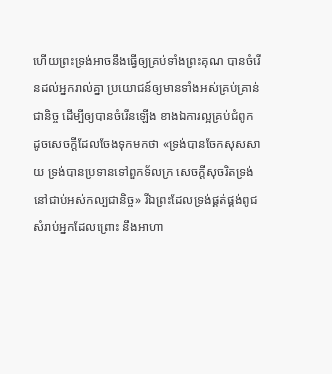ហើយព្រះទ្រង់អាចនឹងធ្វើឲ្យគ្រប់ទាំងព្រះគុណ បានចំរើនដល់អ្នករាល់គ្នា ប្រយោជន៍ឲ្យមានទាំងអស់គ្រប់គ្រាន់ជានិច្ច ដើម្បីឲ្យបានចំរើនឡើង ខាងឯការល្អគ្រប់ជំពូក ដូចសេចក្ដីដែលចែងទុកមកថា «ទ្រង់បានចែកសុសសាយ ទ្រង់បានប្រទានទៅពួកទ័លក្រ សេចក្ដីសុចរិតទ្រង់នៅជាប់អស់កល្បជានិច្ច» រីឯព្រះដែលទ្រង់ផ្គត់ផ្គង់ពូជ សំរាប់អ្នកដែលព្រោះ នឹងអាហា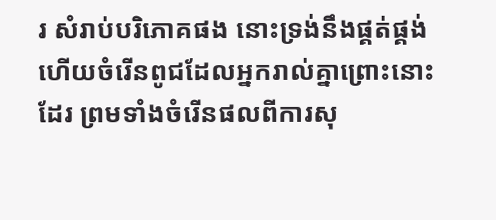រ សំរាប់បរិភោគផង នោះទ្រង់នឹងផ្គត់ផ្គង់ ហើយចំរើនពូជដែលអ្នករាល់គ្នាព្រោះនោះដែរ ព្រមទាំងចំរើនផលពីការសុ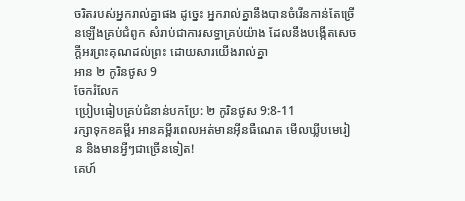ចរិតរបស់អ្នករាល់គ្នាផង ដូច្នេះ អ្នករាល់គ្នានឹងបានចំរើនកាន់តែច្រើនឡើងគ្រប់ជំពូក សំរាប់ជាការសទ្ធាគ្រប់យ៉ាង ដែលនឹងបង្កើតសេចក្ដីអរព្រះគុណដល់ព្រះ ដោយសារយើងរាល់គ្នា
អាន ២ កូរិនថូស 9
ចែករំលែក
ប្រៀបធៀបគ្រប់ជំនាន់បកប្រែ: ២ កូរិនថូស 9:8-11
រក្សាទុកខគម្ពីរ អានគម្ពីរពេលអត់មានអ៊ីនធឺណេត មើលឃ្លីបមេរៀន និងមានអ្វីៗជាច្រើនទៀត!
គេហ៍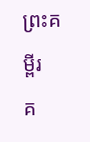ព្រះគម្ពីរ
គ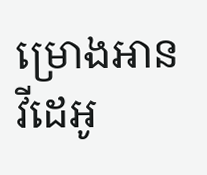ម្រោងអាន
វីដេអូ